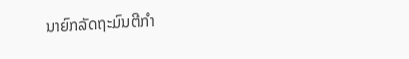ນາຍົກລັດຖະມົນຕີກໍາ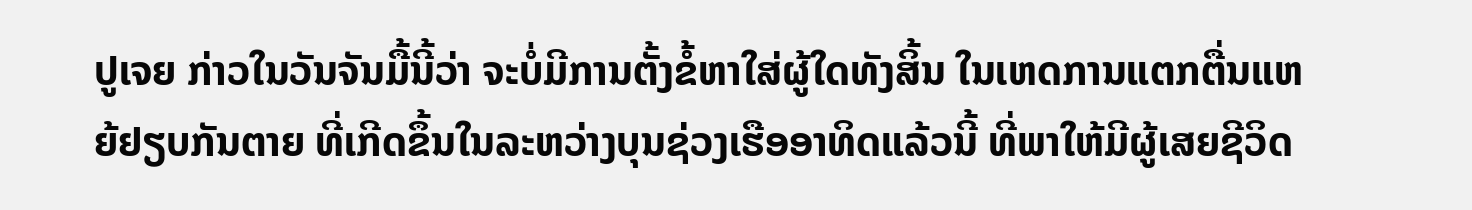ປູເຈຍ ກ່າວໃນວັນຈັນມື້ນີ້ວ່າ ຈະບໍ່ມີການຕັ້ງຂໍ້ຫາໃສ່ຜູ້ໃດທັງສິ້ນ ໃນເຫດການແຕກຕື່ນແຫຍ້ຢຽບກັນຕາຍ ທີ່ເກີດຂຶ້ນໃນລະຫວ່າງບຸນຊ່ວງເຮືອອາທິດແລ້ວນີ້ ທີ່ພາໃຫ້ມີຜູ້ເສຍຊີວິດ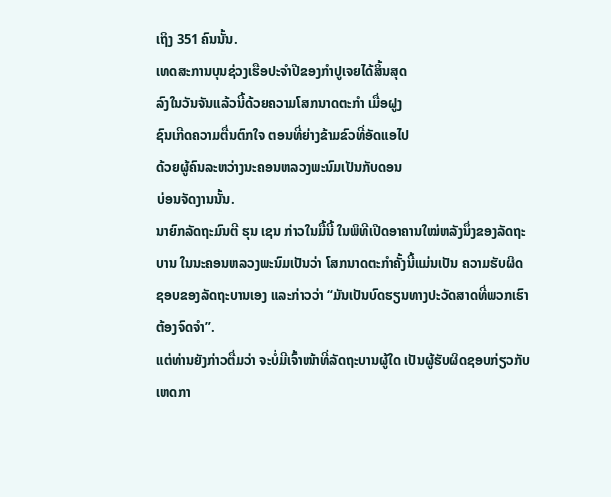ເຖິງ 351 ຄົນນັ້ນ.
ເທດສະການບຸນຊ່ວງເຮືອປະຈໍາປີຂອງກໍາປູເຈຍໄດ້ສິ້ນສຸດ
ລົງໃນວັນຈັນແລ້ວນີ້ດ້ວຍຄວາມໂສກນາດຕະກໍາ ເມື່ອຝູງ
ຊົນເກີດຄວາມຕື່ນຕົກໃຈ ຕອນທີ່ຍ່າງຂ້າມຂົວທີ່ອັດແອໄປ
ດ້ວຍຜູ້ຄົນລະຫວ່າງນະຄອນຫລວງພະນົມເປັນກັບດອນ
ບ່ອນຈັດງານນັ້ນ.
ນາຍົກລັດຖະມົນຕີ ຮຸນ ເຊນ ກ່າວໃນມື້ນີ້ ໃນພິທີເປີດອາຄານໃໝ່ຫລັງນຶ່ງຂອງລັດຖະ
ບານ ໃນນະຄອນຫລວງພະນົມເປັນວ່າ ໂສກນາດຕະກໍາຄັ້ງນີ້ແມ່ນເປັນ ຄວາມຮັບຜິດ
ຊອບຂອງລັດຖະບານເອງ ແລະກ່າວວ່າ “ມັນເປັນບົດຮຽນທາງປະວັດສາດທີ່ພວກເຮົາ
ຕ້ອງຈົດຈໍາ”.
ແຕ່ທ່ານຍັງກ່າວຕື່ມວ່າ ຈະບໍ່ມີເຈົ້າໜ້າທີ່ລັດຖະບານຜູ້ໃດ ເປັນຜູ້ຮັບຜິດຊອບກ່ຽວກັບ
ເຫດກາ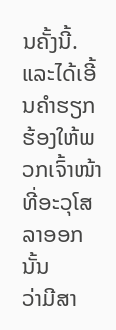ນຄັ້ງນີ້. ແລະໄດ້ເອີ້ນຄໍາຮຽກຮ້ອງໃຫ້ພວກເຈົ້າໜ້າທີ່ອະວຸໂສລາອອກນັ້ນ
ວ່າມີສາ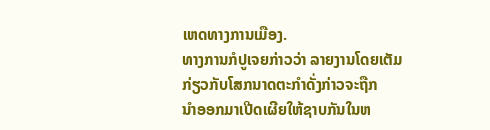ເຫດທາງການເມືອງ.
ທາງການກໍປູເຈຍກ່າວວ່າ ລາຍງານໂດຍເຕັມກ່ຽວກັບໂສກນາດຕະກໍາດັ່ງກ່າວຈະຖືກ
ນຳອອກມາເປີດເຜີຍໃຫ້ຊາບກັນໃນຫ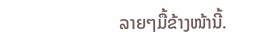ລາຍໆມື້ຂ້າງໜ້ານີ້.